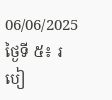06/06/2025
ថ្ងៃទី ៥៖ របៀ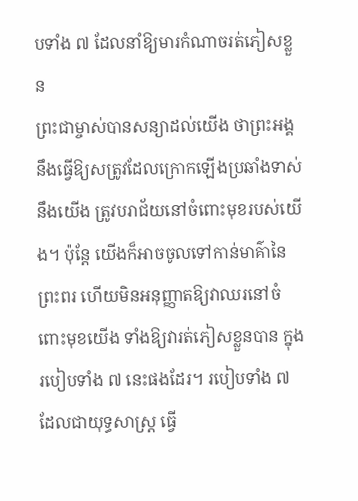បទាំង ៧ ដែលនាំឱ្យមារកំណាចរត់ភៀសខ្លួន
ព្រះជាម្ចាស់បានសន្យាដល់យើង ថាព្រះអង្គនឹងធ្វើឱ្យសត្រូវដែលក្រោកឡើងប្រឆាំងទាស់នឹងយើង ត្រូវបរាជ័យនៅចំពោះមុខរបស់យើង។ ប៉ុន្តែ យើងក៏អាចចូលទៅកាន់មាគ៌ានៃព្រះពរ ហើយមិនអនុញ្ញាតឱ្យវាឈរនៅចំពោះមុខយើង ទាំងឱ្យវារត់ភៀសខ្លួនបាន ក្នុងរបៀបទាំង ៧ នេះផងដែរ។ របៀបទាំង ៧ ដែលជាយុទ្ធសាស្រ្ដ ធ្វើ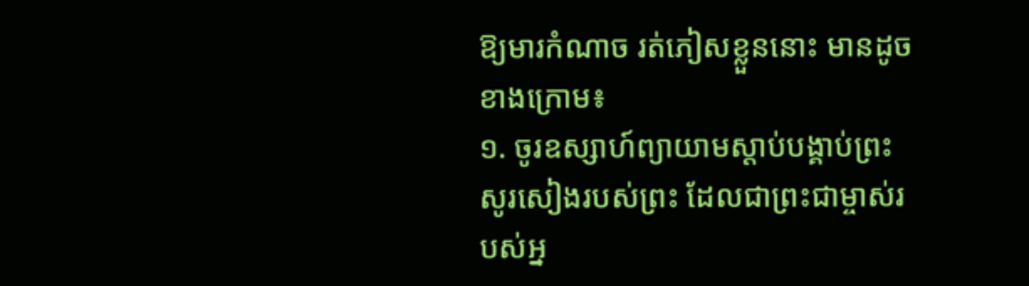ឱ្យមារកំណាច រត់ភៀសខ្លួននោះ មានដូចខាងក្រោម៖
១. ចូរឧស្សាហ៍ព្យាយាមស្ដាប់បង្គាប់ព្រះសូរសៀងរបស់ព្រះ ដែលជាព្រះជាម្ចាស់របស់អ្ន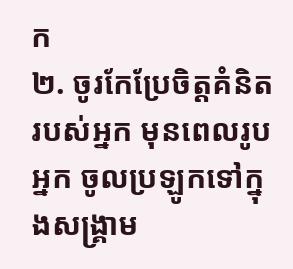ក
២. ចូរកែប្រែចិត្ដគំនិតរបស់អ្នក មុនពេលរូបអ្នក ចូលប្រឡូកទៅក្នុងសង្គ្រាម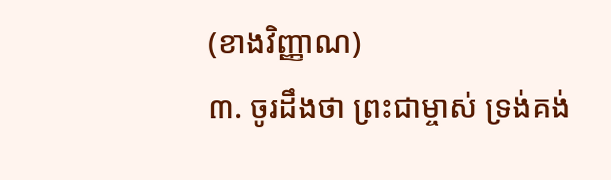(ខាងវិញ្ញាណ)
៣. ចូរដឹងថា ព្រះជាម្ចាស់ ទ្រង់គង់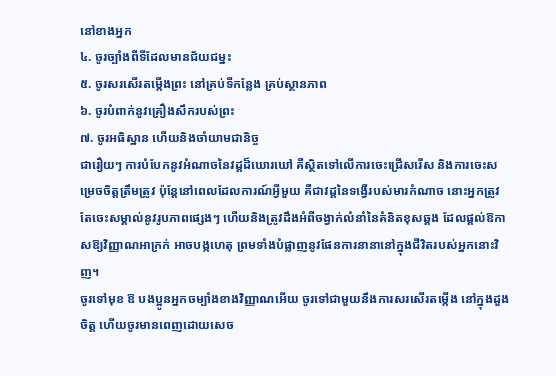នៅខាងអ្នក
៤. ចូរច្បាំងពីទីដែលមានជ័យជម្នះ
៥. ចូរសរសើរតម្កើងព្រះ នៅគ្រប់ទីកន្លែង គ្រប់ស្ថានភាព
៦. ចូរបំពាក់នូវគ្រឿងសឹករបស់ព្រះ
៧. ចូរអធិស្ឋាន ហើយនិងចាំយាមជានិច្ច
ជារឿយៗ ការបំបែកនូវអំណាចនៃវដ្ដដ៏ឃោរឃៅ គឺស្ថិតទៅលើការចេះជ្រើសរើស និងការចេះសម្រេចចិត្ដត្រឹមត្រូវ ប៉ុន្តែនៅពេលដែលការណ៍អ្វីមួយ គឺជាវដ្ដនៃទង្វើរបស់មារកំណាច នោះអ្នកត្រូវតែចេះសម្គាល់នូវរូបភាពផ្សេងៗ ហើយនិងត្រូវដឹងអំពីចង្វាក់លំនាំនៃគំនិតខុសឆ្គង ដែលផ្ដល់ឱកាសឱ្យវិញ្ញាណអាក្រក់ អាចបង្កហេតុ ព្រមទាំងបំផ្លាញនូវផែនការនានានៅក្នុងជីវិតរបស់អ្នកនោះវិញ។
ចូរទៅមុខ ឱ បងប្អូនអ្នកចម្បាំងខាងវិញ្ញាណអើយ ចូរទៅជាមួយនឹងការសរសើរតម្កើង នៅក្នុងដួងចិត្ដ ហើយចូរមានពេញដោយសេច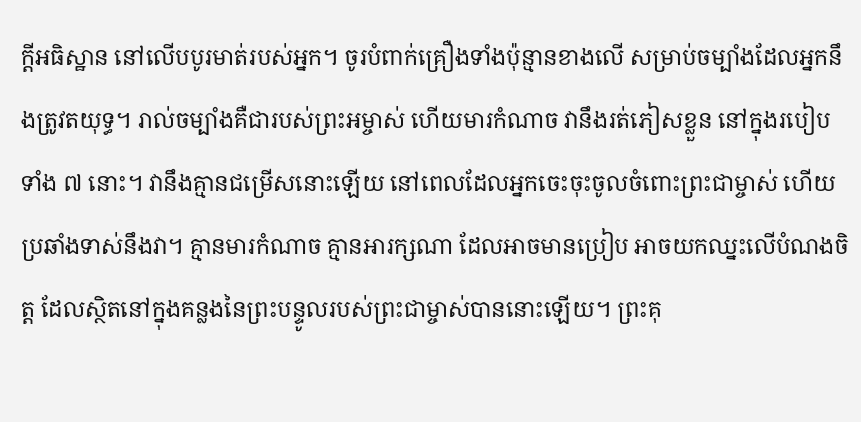ក្ដីអធិស្ឋាន នៅលើបបូរមាត់របស់អ្នក។ ចូរបំពាក់គ្រឿងទាំងប៉ុន្មានខាងលើ សម្រាប់ចម្បាំងដែលអ្នកនឹងត្រូវតយុទ្ធ។ រាល់ចម្បាំងគឺជារបស់ព្រះអម្ចាស់ ហើយមារកំណាច វានឹងរត់ភៀសខ្លួន នៅក្នុងរបៀបទាំង ៧ នោះ។ វានឹងគ្មានជម្រើសនោះឡើយ នៅពេលដែលអ្នកចេះចុះចូលចំពោះព្រះជាម្ចាស់ ហើយប្រឆាំងទាស់នឹងវា។ គ្មានមារកំណាច គ្មានអារក្សណា ដែលអាចមានប្រៀប អាចយកឈ្នះលើបំណងចិត្ដ ដែលស្ថិតនៅក្នុងគន្លងនៃព្រះបន្ទូលរបស់ព្រះជាម្ចាស់បាននោះឡើយ។ ព្រះគុ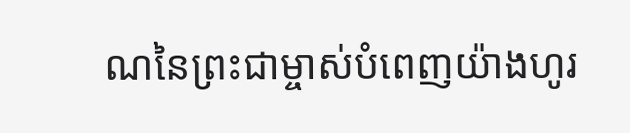ណនៃព្រះជាម្ចាស់បំពេញយ៉ាងហូរ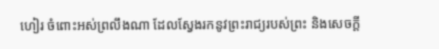ហៀរ ចំពោះអស់ព្រលឹងណា ដែលស្វែងរកនូវព្រះរាជ្យរបស់ព្រះ និងសេចក្ដី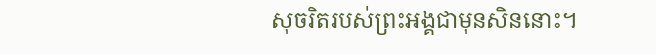សុចរិតរបស់ព្រះអង្គជាមុនសិននោះ។